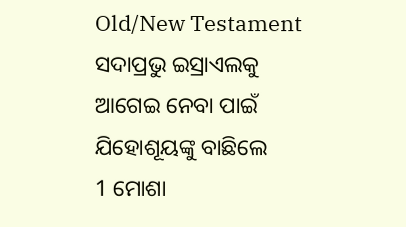Old/New Testament
ସଦାପ୍ରଭୁ ଇସ୍ରାଏଲକୁ ଆଗେଇ ନେବା ପାଇଁ ଯିହୋଶୂୟଙ୍କୁ ବାଛିଲେ
1 ମୋଶା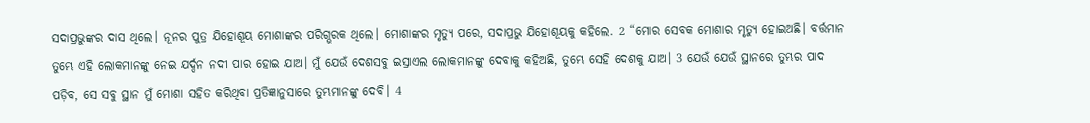ସଦାପ୍ରଭୁଙ୍କର ଦାସ ଥିଲେ। ନୂନର ପୁତ୍ର ଯିହୋଶୂୟ ମୋଶାଙ୍କର ପରିଗ୍ଭରକ ଥିଲେ। ମୋଶାଙ୍କର ମୃତ୍ୟୁ ପରେ, ସଦାପ୍ରଭୁ ଯିହୋଶୂୟକୁ କହିଲେ. 2 “ମୋର ସେବକ ମୋଶାର ମୃତ୍ୟୁ ହୋଇଅଛି। ବର୍ତ୍ତମାନ ତୁମ୍ଭେ ଏହି ଲୋକମାନଙ୍କୁ ନେଇ ଯର୍ଦ୍ଦନ ନଦୀ ପାର ହୋଇ ଯାଅ। ମୁଁ ଯେଉଁ ଦେଶସବୁ ଇସ୍ରାଏଲ ଲୋକମାନଙ୍କୁ ଦେବାକୁ କହିଅଛି, ତୁମ୍ଭେ ସେହି ଦେଶକୁ ଯାଅ। 3 ଯେଉଁ ଯେଉଁ ସ୍ଥାନରେ ତୁମ୍ଭର ପାଦ ପଡ଼ିବ, ସେ ସବୁ ସ୍ଥାନ ମୁଁ ମୋଶା ସହିତ କରିଥିବା ପ୍ରତିଜ୍ଞାନୁସାରେ ତୁମ୍ଭମାନଙ୍କୁ ଦେବି। 4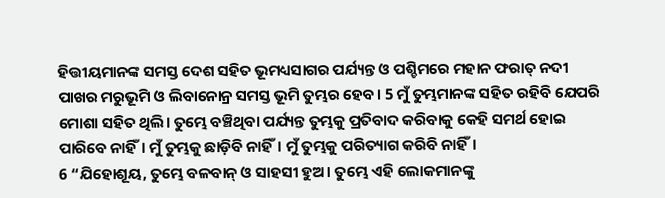ହିତ୍ତୀୟମାନଙ୍କ ସମସ୍ତ ଦେଶ ସହିତ ଭୂମଧ୍ୟସାଗର ପର୍ଯ୍ୟନ୍ତ ଓ ପଶ୍ଚିମରେ ମହାନ ଫରାତ୍ ନଦୀ ପାଖର ମରୁଭୂମି ଓ ଲିବାନୋନ୍ର ସମସ୍ତ ଭୂମି ତୁମ୍ଭର ହେବ। 5 ମୁଁ ତୁମ୍ଭମାନଙ୍କ ସହିତ ରହିବି ଯେପରି ମୋଶା ସହିତ ଥିଲି। ତୁମ୍ଭେ ବଞ୍ଚିଥିବା ପର୍ଯ୍ୟନ୍ତ ତୁମ୍ଭକୁ ପ୍ରତିବାଦ କରିବାକୁ କେହି ସମର୍ଥ ହୋଇ ପାରିବେ ନାହିଁ। ମୁଁ ତୁମ୍ଭକୁ ଛାଡ଼ିବି ନାହିଁ। ମୁଁ ତୁମ୍ଭକୁ ପରିତ୍ୟାଗ କରିବି ନାହିଁ।
6 “ଯିହୋଶୂୟ, ତୁମ୍ଭେ ବଳବାନ୍ ଓ ସାହସୀ ହୁଅ। ତୁମ୍ଭେ ଏହି ଲୋକମାନଙ୍କୁ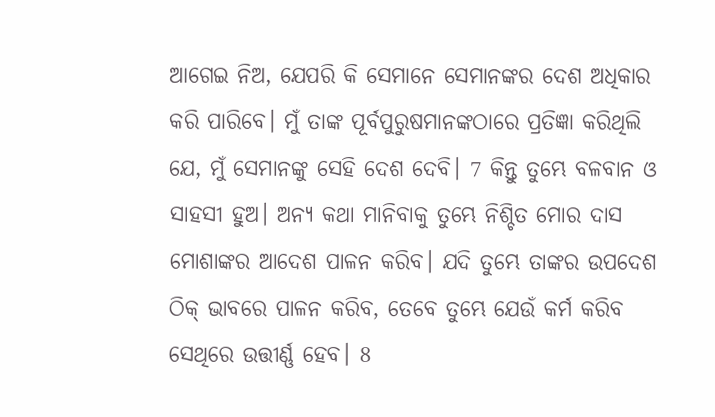ଆଗେଇ ନିଅ, ଯେପରି କି ସେମାନେ ସେମାନଙ୍କର ଦେଶ ଅଧିକାର କରି ପାରିବେ। ମୁଁ ତାଙ୍କ ପୂର୍ବପୁରୁଷମାନଙ୍କଠାରେ ପ୍ରତିଜ୍ଞା କରିଥିଲି ଯେ, ମୁଁ ସେମାନଙ୍କୁ ସେହି ଦେଶ ଦେବି। 7 କିନ୍ତୁ ତୁମ୍ଭେ ବଳବାନ ଓ ସାହସୀ ହୁଅ। ଅନ୍ୟ କଥା ମାନିବାକୁ ତୁମ୍ଭେ ନିଶ୍ଚିତ ମୋର ଦାସ ମୋଶାଙ୍କର ଆଦେଶ ପାଳନ କରିବ। ଯଦି ତୁମ୍ଭେ ତାଙ୍କର ଉପଦେଶ ଠିକ୍ ଭାବରେ ପାଳନ କରିବ, ତେବେ ତୁମ୍ଭେ ଯେଉଁ କର୍ମ କରିବ ସେଥିରେ ଉତ୍ତୀର୍ଣ୍ଣ ହେବ। 8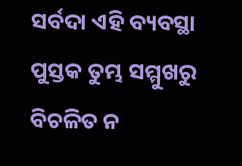ସର୍ବଦା ଏହି ବ୍ୟବସ୍ଥା ପୁସ୍ତକ ତୁମ୍ଭ ସମ୍ମୁଖରୁ ବିଚଳିତ ନ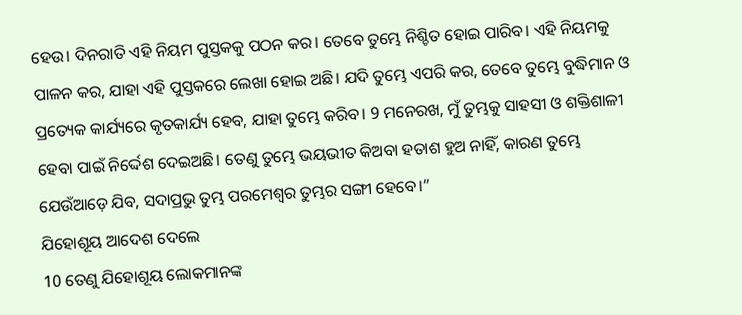ହେଉ। ଦିନରାତି ଏହି ନିୟମ ପୁସ୍ତକକୁ ପଠନ କର। ତେବେ ତୁମ୍ଭେ ନିଶ୍ଚିତ ହୋଇ ପାରିବ। ଏହି ନିୟମକୁ ପାଳନ କର, ଯାହା ଏହି ପୁସ୍ତକରେ ଲେଖା ହୋଇ ଅଛି। ଯଦି ତୁମ୍ଭେ ଏପରି କର, ତେବେ ତୁମ୍ଭେ ବୁଦ୍ଧିମାନ ଓ ପ୍ରତ୍ୟେକ କାର୍ଯ୍ୟରେ କୃତକାର୍ଯ୍ୟ ହେବ, ଯାହା ତୁମ୍ଭେ କରିବ। 9 ମନେରଖ, ମୁଁ ତୁମ୍ଭକୁ ସାହସୀ ଓ ଶକ୍ତିଶାଳୀ ହେବା ପାଇଁ ନିର୍ଦ୍ଦେଶ ଦେଇଅଛି। ତେଣୁ ତୁମ୍ଭେ ଭୟଭୀତ କିଅବା ହତାଶ ହୁଅ ନାହିଁ, କାରଣ ତୁମ୍ଭେ ଯେଉଁଆଡ଼େ ଯିବ, ସଦାପ୍ରଭୁ ତୁମ୍ଭ ପରମେଶ୍ୱର ତୁମ୍ଭର ସଙ୍ଗୀ ହେବେ।”
ଯିହୋଶୂୟ ଆଦେଶ ଦେଲେ
10 ତେଣୁ ଯିହୋଶୂୟ ଲୋକମାନଙ୍କ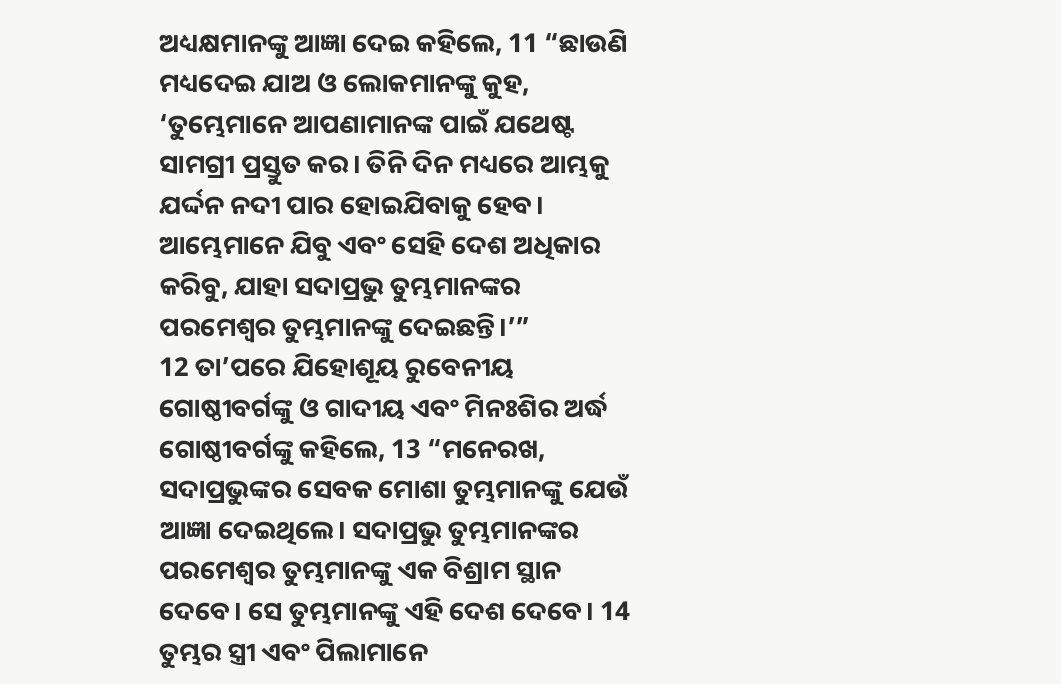ଅଧ୍ୟକ୍ଷମାନଙ୍କୁ ଆଜ୍ଞା ଦେଇ କହିଲେ, 11 “ଛାଉଣି ମଧ୍ୟଦେଇ ଯାଅ ଓ ଲୋକମାନଙ୍କୁ କୁହ, ‘ତୁମ୍ଭେମାନେ ଆପଣାମାନଙ୍କ ପାଇଁ ଯଥେଷ୍ଟ ସାମଗ୍ରୀ ପ୍ରସ୍ତୁତ କର। ତିନି ଦିନ ମଧ୍ୟରେ ଆମ୍ଭକୁ ଯର୍ଦ୍ଦନ ନଦୀ ପାର ହୋଇଯିବାକୁ ହେବ। ଆମ୍ଭେମାନେ ଯିବୁ ଏବଂ ସେହି ଦେଶ ଅଧିକାର କରିବୁ, ଯାହା ସଦାପ୍ରଭୁ ତୁମ୍ଭମାନଙ୍କର ପରମେଶ୍ୱର ତୁମ୍ଭମାନଙ୍କୁ ଦେଇଛନ୍ତି।’”
12 ତା’ପରେ ଯିହୋଶୂୟ ରୁବେନୀୟ ଗୋଷ୍ଠୀବର୍ଗଙ୍କୁ ଓ ଗାଦୀୟ ଏବଂ ମିନଃଶିର ଅର୍ଦ୍ଧ ଗୋଷ୍ଠୀବର୍ଗଙ୍କୁ କହିଲେ, 13 “ମନେରଖ, ସଦାପ୍ରଭୁଙ୍କର ସେବକ ମୋଶା ତୁମ୍ଭମାନଙ୍କୁ ଯେଉଁ ଆଜ୍ଞା ଦେଇଥିଲେ। ସଦାପ୍ରଭୁ ତୁମ୍ଭମାନଙ୍କର ପରମେଶ୍ୱର ତୁମ୍ଭମାନଙ୍କୁ ଏକ ବିଶ୍ରାମ ସ୍ଥାନ ଦେବେ। ସେ ତୁମ୍ଭମାନଙ୍କୁ ଏହି ଦେଶ ଦେବେ। 14 ତୁମ୍ଭର ସ୍ତ୍ରୀ ଏବଂ ପିଲାମାନେ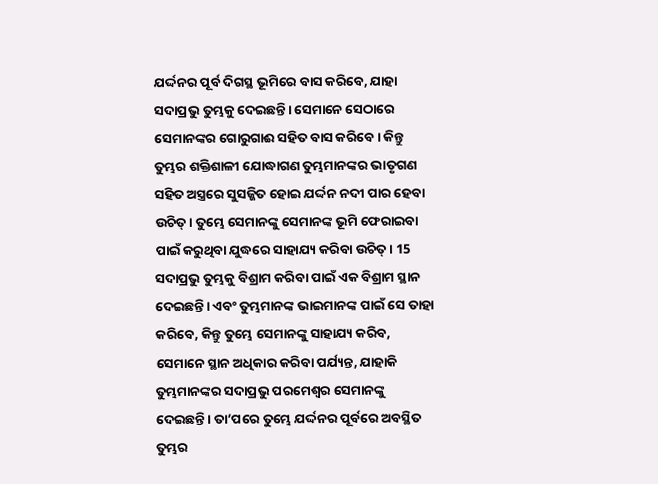ଯର୍ଦ୍ଦନର ପୂର୍ବ ଦିଗସ୍ଥ ଭୂମିରେ ବାସ କରିବେ, ଯାହା ସଦାପ୍ରଭୁ ତୁମ୍ଭକୁ ଦେଇଛନ୍ତି। ସେମାନେ ସେଠାରେ ସେମାନଙ୍କର ଗୋରୁଗାଈ ସହିତ ବାସ କରିବେ। କିନ୍ତୁ ତୁମ୍ଭର ଶକ୍ତିଶାଳୀ ଯୋଦ୍ଧାଗଣ ତୁମ୍ଭମାନଙ୍କର ଭାତୃଗଣ ସହିତ ଅସ୍ତ୍ରରେ ସୁସଜ୍ଜିତ ହୋଇ ଯର୍ଦ୍ଦନ ନଦୀ ପାର ହେବା ଉଚିତ୍। ତୁମ୍ଭେ ସେମାନଙ୍କୁ ସେମାନଙ୍କ ଭୂମି ଫେରାଇବା ପାଇଁ କରୁଥିବା ଯୁଦ୍ଧରେ ସାହାଯ୍ୟ କରିବା ଉଚିତ୍। 15 ସଦାପ୍ରଭୁ ତୁମ୍ଭକୁ ବିଶ୍ରାମ କରିବା ପାଇଁ ଏକ ବିଶ୍ରାମ ସ୍ଥାନ ଦେଇଛନ୍ତି। ଏବଂ ତୁମ୍ଭମାନଙ୍କ ଭାଇମାନଙ୍କ ପାଇଁ ସେ ତାହା କରିବେ, କିନ୍ତୁ ତୁମ୍ଭେ ସେମାନଙ୍କୁ ସାହାଯ୍ୟ କରିବ, ସେମାନେ ସ୍ଥାନ ଅଧିକାର କରିବା ପର୍ଯ୍ୟନ୍ତ, ଯାହାକି ତୁମ୍ଭମାନଙ୍କର ସଦାପ୍ରଭୁ ପରମେଶ୍ୱର ସେମାନଙ୍କୁ ଦେଇଛନ୍ତି। ତା’ପରେ ତୁମ୍ଭେ ଯର୍ଦ୍ଦନର ପୂର୍ବରେ ଅବସ୍ଥିତ ତୁମ୍ଭର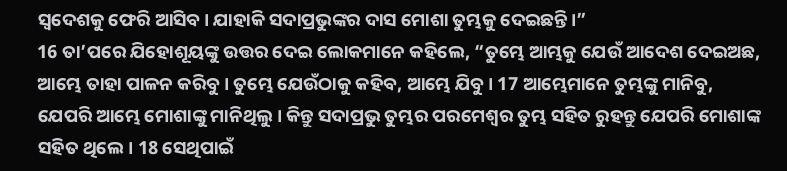ସ୍ୱଦେଶକୁ ଫେରି ଆସିବ। ଯାହାକି ସଦାପ୍ରଭୁଙ୍କର ଦାସ ମୋଶା ତୁମ୍ଭକୁ ଦେଇଛନ୍ତି।”
16 ତା’ପରେ ଯିହୋଶୂୟଙ୍କୁ ଉତ୍ତର ଦେଇ ଲୋକମାନେ କହିଲେ, “ତୁମ୍ଭେ ଆମ୍ଭକୁ ଯେଉଁ ଆଦେଶ ଦେଇଅଛ, ଆମ୍ଭେ ତାହା ପାଳନ କରିବୁ। ତୁମ୍ଭେ ଯେଉଁଠାକୁ କହିବ, ଆମ୍ଭେ ଯିବୁ। 17 ଆମ୍ଭେମାନେ ତୁମ୍ଭଙ୍କୁ ମାନିବୁ, ଯେପରି ଆମ୍ଭେ ମୋଶାଙ୍କୁ ମାନିଥିଲୁ। କିନ୍ତୁ ସଦାପ୍ରଭୁ ତୁମ୍ଭର ପରମେଶ୍ୱର ତୁମ୍ଭ ସହିତ ରୁହନ୍ତୁ ଯେପରି ମୋଶାଙ୍କ ସହିତ ଥିଲେ। 18 ସେଥିପାଇଁ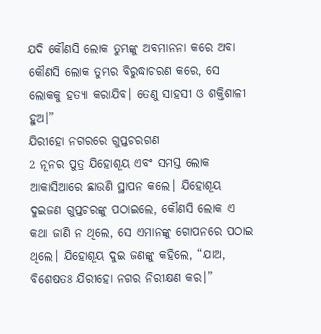ଯଦି କୌଣସି ଲୋକ ତୁମ୍ଭଙ୍କୁ ଅବମାନନା କରେ ଅବା କୌଣସି ଲୋକ ତୁମ୍ଭର ବିରୁଦ୍ଧାଚରଣ କରେ, ସେ ଲୋକକୁ ହତ୍ୟା କରାଯିବ। ତେଣୁ ସାହସୀ ଓ ଶକ୍ତିଶାଳୀ ହୁଅ।”
ଯିରୀହୋ ନଗରରେ ଗୁପ୍ତଚରଗଣ
2 ନୂନର ପୁତ୍ର ଯିହୋଶୂୟ ଏବଂ ସମସ୍ତ ଲୋକ ଆକାସିଆରେ ଛାଉଣି ସ୍ଥାପନ କଲେ। ଯିହୋଶୂୟ ଦୁଇଜଣ ଗୁପ୍ତଚରଙ୍କୁ ପଠାଇଲେ, କୌଣସି ଲୋକ ଏ କଥା ଜାଣି ନ ଥିଲେ, ସେ ଏମାନଙ୍କୁ ଗୋପନରେ ପଠାଇ ଥିଲେ। ଯିହୋଶୂୟ ଦୁଇ ଜଣଙ୍କୁ କହିଲେ, “ଯାଅ, ବିଶେଷତଃ ଯିରୀହୋ ନଗର ନିରୀକ୍ଷଣ କର।”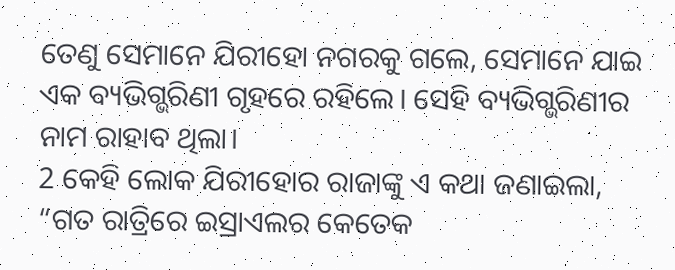ତେଣୁ ସେମାନେ ଯିରୀହୋ ନଗରକୁ ଗଲେ, ସେମାନେ ଯାଇ ଏକ ବ୍ୟଭିଗ୍ଭରିଣୀ ଗୃହରେ ରହିଲେ। ସେହି ବ୍ୟଭିଗ୍ଭରିଣୀର ନାମ ରାହାବ ଥିଲା।
2 କେହି ଲୋକ ଯିରୀହୋର ରାଜାଙ୍କୁ ଏ କଥା ଜଣାଇଲା, “ଗତ ରାତ୍ରିରେ ଇସ୍ରାଏଲର କେତେକ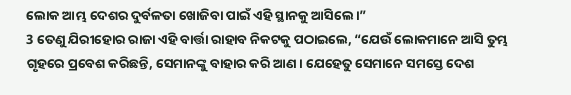ଲୋକ ଆମ୍ଭ ଦେଶର ଦୁର୍ବଳତା ଖୋଜିବା ପାଇଁ ଏହି ସ୍ଥାନକୁ ଆସିଲେ।”
3 ତେଣୁ ଯିରୀହୋର ରାଜା ଏହି ବାର୍ତ୍ତା ରାହାବ ନିକଟକୁ ପଠାଇଲେ, “ଯେଉଁ ଲୋକମାନେ ଆସି ତୁମ୍ଭ ଗୃହରେ ପ୍ରବେଶ କରିଛନ୍ତି, ସେମାନଙ୍କୁ ବାହାର କରି ଆଣ। ଯେହେତୁ ସେମାନେ ସମସ୍ତେ ଦେଶ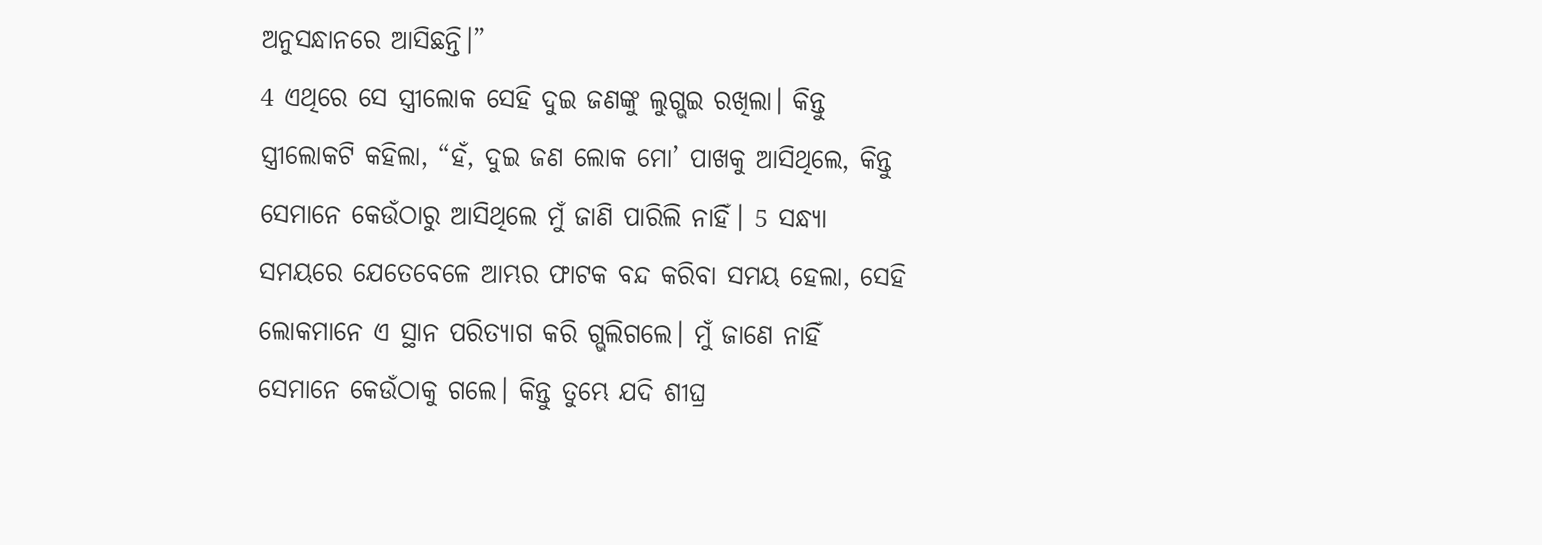ଅନୁସନ୍ଧାନରେ ଆସିଛନ୍ତି।”
4 ଏଥିରେ ସେ ସ୍ତ୍ରୀଲୋକ ସେହି ଦୁଇ ଜଣଙ୍କୁ ଲୁଗ୍ଭଇ ରଖିଲା। କିନ୍ତୁ ସ୍ତ୍ରୀଲୋକଟି କହିଲା, “ହଁ, ଦୁଇ ଜଣ ଲୋକ ମୋ’ ପାଖକୁ ଆସିଥିଲେ, କିନ୍ତୁ ସେମାନେ କେଉଁଠାରୁ ଆସିଥିଲେ ମୁଁ ଜାଣି ପାରିଲି ନାହିଁ। 5 ସନ୍ଧ୍ୟା ସମୟରେ ଯେତେବେଳେ ଆମ୍ଭର ଫାଟକ ବନ୍ଦ କରିବା ସମୟ ହେଲା, ସେହି ଲୋକମାନେ ଏ ସ୍ଥାନ ପରିତ୍ୟାଗ କରି ଗ୍ଭଲିଗଲେ। ମୁଁ ଜାଣେ ନାହିଁ ସେମାନେ କେଉଁଠାକୁ ଗଲେ। କିନ୍ତୁ ତୁମ୍ଭେ ଯଦି ଶୀଘ୍ର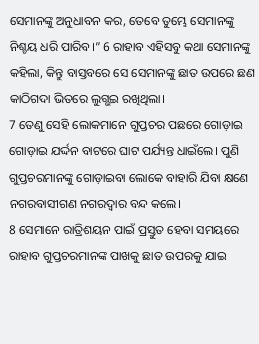ସେମାନଙ୍କୁ ଅନୁଧାବନ କର, ତେବେ ତୁମ୍ଭେ ସେମାନଙ୍କୁ ନିଶ୍ଚୟ ଧରି ପାରିବ।” 6 ରାହାବ ଏହିସବୁ କଥା ସେମାନଙ୍କୁ କହିଲା, କିନ୍ତୁ ବାସ୍ତବରେ ସେ ସେମାନଙ୍କୁ ଛାତ ଉପରେ ଛଣ କାଠିଗଦା ଭିତରେ ଲୁଗ୍ଭଇ ରଖିଥିଲା।
7 ତେଣୁ ସେହି ଲୋକମାନେ ଗୁପ୍ତଚର ପଛରେ ଗୋଡ଼ାଇ ଗୋଡ଼ାଇ ଯର୍ଦ୍ଦନ ବାଟରେ ଘାଟ ପର୍ଯ୍ୟନ୍ତ ଧାଇଁଲେ। ପୁଣି ଗୁପ୍ତଚରମାନଙ୍କୁ ଗୋଡ଼ାଇବା ଲୋକେ ବାହାରି ଯିବା କ୍ଷଣେ ନଗରବାସୀଗଣ ନଗରଦ୍ୱାର ବନ୍ଦ କଲେ।
8 ସେମାନେ ରାତ୍ରିଶୟନ ପାଇଁ ପ୍ରସ୍ତୁତ ହେବା ସମୟରେ ରାହାବ ଗୁପ୍ତଚରମାନଙ୍କ ପାଖକୁ ଛାତ ଉପରକୁ ଯାଇ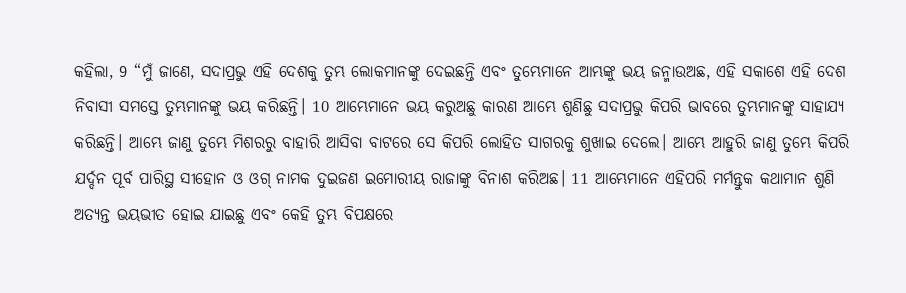କହିଲା, 9 “ମୁଁ ଜାଣେ, ସଦାପ୍ରଭୁ ଏହି ଦେଶକୁ ତୁମ୍ଭ ଲୋକମାନଙ୍କୁ ଦେଇଛନ୍ତି ଏବଂ ତୁମ୍ଭେମାନେ ଆମ୍ଭଙ୍କୁ ଭୟ ଜନ୍ମାଉଅଛ, ଏହି ସକାଶେ ଏହି ଦେଶ ନିବାସୀ ସମସ୍ତେ ତୁମ୍ଭମାନଙ୍କୁ ଭୟ କରିଛନ୍ତି। 10 ଆମ୍ଭେମାନେ ଭୟ କରୁଅଛୁ କାରଣ ଆମ୍ଭେ ଶୁଣିଛୁ ସଦାପ୍ରଭୁ କିପରି ଭାବରେ ତୁମ୍ଭମାନଙ୍କୁ ସାହାଯ୍ୟ କରିଛନ୍ତି। ଆମ୍ଭେ ଜାଣୁ ତୁମ୍ଭେ ମିଶରରୁ ବାହାରି ଆସିବା ବାଟରେ ସେ କିପରି ଲୋହିତ ସାଗରକୁ ଶୁଖାଇ ଦେଲେ। ଆମ୍ଭେ ଆହୁରି ଜାଣୁ ତୁମ୍ଭେ କିପରି ଯର୍ଦ୍ଦନ ପୂର୍ବ ପାରିସ୍ଥ ସୀହୋନ ଓ ଓଗ୍ ନାମକ ଦୁଇଜଣ ଇମୋରୀୟ ରାଜାଙ୍କୁ ବିନାଶ କରିଅଛ। 11 ଆମ୍ଭେମାନେ ଏହିପରି ମର୍ମନ୍ତୁକ କଥାମାନ ଶୁଣି ଅତ୍ୟନ୍ତ ଭୟଭୀତ ହୋଇ ଯାଇଛୁ ଏବଂ କେହି ତୁମ୍ଭ ବିପକ୍ଷରେ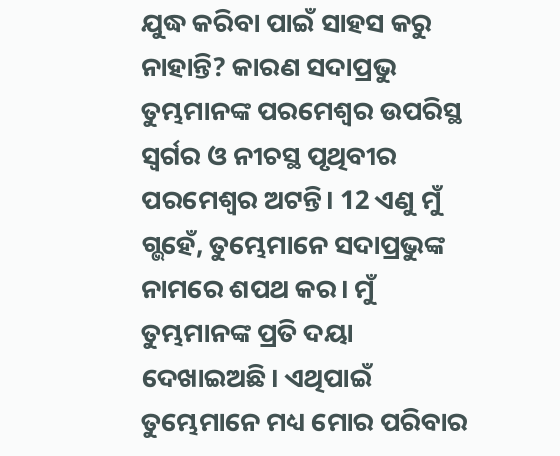ଯୁଦ୍ଧ କରିବା ପାଇଁ ସାହସ କରୁ ନାହାନ୍ତି? କାରଣ ସଦାପ୍ରଭୁ ତୁମ୍ଭମାନଙ୍କ ପରମେଶ୍ୱର ଉପରିସ୍ଥ ସ୍ୱର୍ଗର ଓ ନୀଚସ୍ଥ ପୃଥିବୀର ପରମେଶ୍ୱର ଅଟନ୍ତି। 12 ଏଣୁ ମୁଁ ଗ୍ଭହେଁ, ତୁମ୍ଭେମାନେ ସଦାପ୍ରଭୁଙ୍କ ନାମରେ ଶପଥ କର। ମୁଁ ତୁମ୍ଭମାନଙ୍କ ପ୍ରତି ଦୟା ଦେଖାଇଅଛି। ଏଥିପାଇଁ ତୁମ୍ଭେମାନେ ମଧ୍ୟ ମୋର ପରିବାର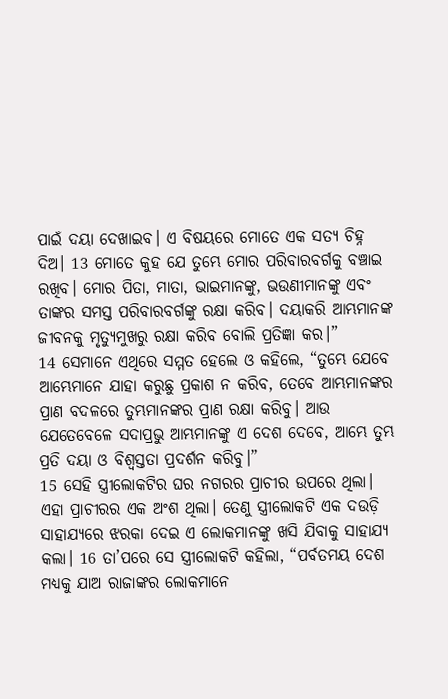ପାଇଁ ଦୟା ଦେଖାଇବ। ଏ ବିଷୟରେ ମୋତେ ଏକ ସତ୍ୟ ଚିହ୍ନ ଦିଅ। 13 ମୋତେ କୁହ ଯେ ତୁମ୍ଭେ ମୋର ପରିବାରବର୍ଗକୁ ବଞ୍ଚାଇ ରଖିବ। ମୋର ପିତା, ମାତା, ଭାଇମାନଙ୍କୁ, ଭଉଣୀମାନଙ୍କୁ ଏବଂ ତାଙ୍କର ସମସ୍ତ ପରିବାରବର୍ଗଙ୍କୁ ରକ୍ଷା କରିବ। ଦୟାକରି ଆମ୍ଭମାନଙ୍କ ଜୀବନକୁ ମୃତ୍ୟୁମୁଖରୁ ରକ୍ଷା କରିବ ବୋଲି ପ୍ରତିଜ୍ଞା କର।”
14 ସେମାନେ ଏଥିରେ ସମ୍ମତ ହେଲେ ଓ କହିଲେ, “ତୁମ୍ଭେ ଯେବେ ଆମ୍ଭେମାନେ ଯାହା କରୁଛୁ ପ୍ରକାଶ ନ କରିବ, ତେବେ ଆମ୍ଭମାନଙ୍କର ପ୍ରାଣ ବଦଳରେ ତୁମ୍ଭମାନଙ୍କର ପ୍ରାଣ ରକ୍ଷା କରିବୁ। ଆଉ ଯେତେବେଳେ ସଦାପ୍ରଭୁ ଆମ୍ଭମାନଙ୍କୁ ଏ ଦେଶ ଦେବେ, ଆମ୍ଭେ ତୁମ୍ଭ ପ୍ରତି ଦୟା ଓ ବିଶ୍ୱସ୍ତତା ପ୍ରଦର୍ଶନ କରିବୁ।”
15 ସେହି ସ୍ତ୍ରୀଲୋକଟିର ଘର ନଗରର ପ୍ରାଚୀର ଉପରେ ଥିଲା। ଏହା ପ୍ରାଚୀରର ଏକ ଅଂଶ ଥିଲା। ତେଣୁ ସ୍ତ୍ରୀଲୋକଟି ଏକ ଦଉଡ଼ି ସାହାଯ୍ୟରେ ଝରକା ଦେଇ ଏ ଲୋକମାନଙ୍କୁ ଖସି ଯିବାକୁ ସାହାଯ୍ୟ କଲା। 16 ତା’ପରେ ସେ ସ୍ତ୍ରୀଲୋକଟି କହିଲା, “ପର୍ବତମୟ ଦେଶ ମଧ୍ୟକୁ ଯାଅ ରାଜାଙ୍କର ଲୋକମାନେ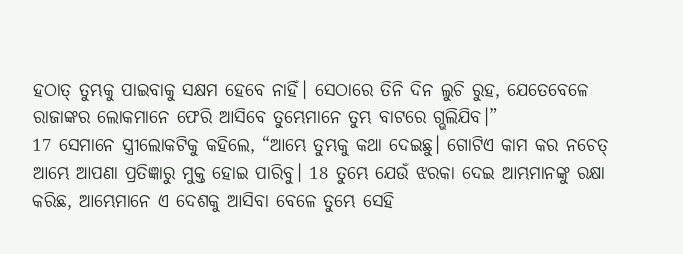ହଠାତ୍ ତୁମ୍ଭକୁ ପାଇବାକୁ ସକ୍ଷମ ହେବେ ନାହିଁ। ସେଠାରେ ତିନି ଦିନ ଲୁଚି ରୁହ, ଯେତେବେଳେ ରାଜାଙ୍କର ଲୋକମାନେ ଫେରି ଆସିବେ ତୁମ୍ଭେମାନେ ତୁମ୍ଭ ବାଟରେ ଗ୍ଭଲିଯିବ।”
17 ସେମାନେ ସ୍ତ୍ରୀଲୋକଟିକୁ କହିଲେ, “ଆମ୍ଭେ ତୁମ୍ଭକୁ କଥା ଦେଇଛୁ। ଗୋଟିଏ କାମ କର ନଚେତ୍ ଆମ୍ଭେ ଆପଣା ପ୍ରତିଜ୍ଞାରୁ ମୁକ୍ତ ହୋଇ ପାରିବୁ। 18 ତୁମ୍ଭେ ଯେଉଁ ଝରକା ଦେଇ ଆମ୍ଭମାନଙ୍କୁ ରକ୍ଷା କରିଛ, ଆମ୍ଭେମାନେ ଏ ଦେଶକୁ ଆସିବା ବେଳେ ତୁମ୍ଭେ ସେହି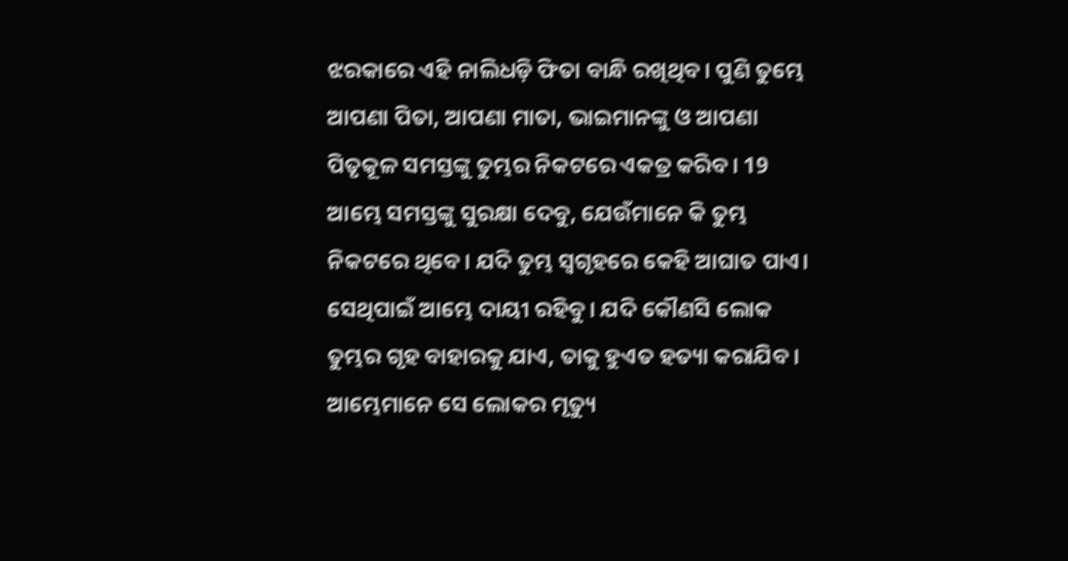ଝରକାରେ ଏହି ନାଲିଧଡ଼ି ଫିତା ବାନ୍ଧି ରଖିଥିବ। ପୁଣି ତୁମ୍ଭେ ଆପଣା ପିତା, ଆପଣା ମାତା, ଭାଇମାନଙ୍କୁ ଓ ଆପଣା ପିତୃକୂଳ ସମସ୍ତଙ୍କୁ ତୁମ୍ଭର ନିକଟରେ ଏକତ୍ର କରିବ। 19 ଆମ୍ଭେ ସମସ୍ତଙ୍କୁ ସୁରକ୍ଷା ଦେବୁ, ଯେଉଁମାନେ କି ତୁମ୍ଭ ନିକଟରେ ଥିବେ। ଯଦି ତୁମ୍ଭ ସ୍ୱଗୃହରେ କେହି ଆଘାତ ପାଏ। ସେଥିପାଇଁ ଆମ୍ଭେ ଦାୟୀ ରହିବୁ। ଯଦି କୌଣସି ଲୋକ ତୁମ୍ଭର ଗୃହ ବାହାରକୁ ଯାଏ, ତାକୁ ହୁଏତ ହତ୍ୟା କରାଯିବ। ଆମ୍ଭେମାନେ ସେ ଲୋକର ମୃତ୍ୟୁ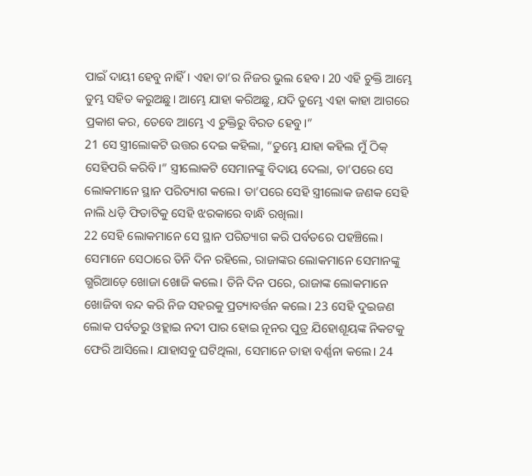ପାଇଁ ଦାୟୀ ହେବୁ ନାହିଁ। ଏହା ତା’ର ନିଜର ଭୁଲ ହେବ। 20 ଏହି ଚୁକ୍ତି ଆମ୍ଭେ ତୁମ୍ଭ ସହିତ କରୁଅଛୁ। ଆମ୍ଭେ ଯାହା କରିଅଛୁ, ଯଦି ତୁମ୍ଭେ ଏହା କାହା ଆଗରେ ପ୍ରକାଶ କର, ତେବେ ଆମ୍ଭେ ଏ ଚୁକ୍ତିରୁ ବିରତ ହେବୁ।”
21 ସେ ସ୍ତ୍ରୀଲୋକଟି ଉତ୍ତର ଦେଇ କହିଲା, “ତୁମ୍ଭେ ଯାହା କହିଲ ମୁଁ ଠିକ୍ ସେହିପରି କରିବି।” ସ୍ତ୍ରୀଲୋକଟି ସେମାନଙ୍କୁ ବିଦାୟ ଦେଲା, ତା’ପରେ ସେ ଲୋକମାନେ ସ୍ଥାନ ପରିତ୍ୟାଗ କଲେ। ତା’ପରେ ସେହି ସ୍ତ୍ରୀଲୋକ ଜଣକ ସେହି ନାଲି ଧଡ଼ି ଫିତାଟିକୁ ସେହି ଝରକାରେ ବାନ୍ଧି ରଖିଲା।
22 ସେହି ଲୋକମାନେ ସେ ସ୍ଥାନ ପରିତ୍ୟାଗ କରି ପର୍ବତରେ ପହଞ୍ଚିଲେ। ସେମାନେ ସେଠାରେ ତିନି ଦିନ ରହିଲେ, ରାଜାଙ୍କର ଲୋକମାନେ ସେମାନଙ୍କୁ ଗ୍ଭରିଆଡ଼େ ଖୋଜା ଖୋଜି କଲେ। ତିନି ଦିନ ପରେ, ରାଜାଙ୍କ ଲୋକମାନେ ଖୋଜିବା ବନ୍ଦ କରି ନିଜ ସହରକୁ ପ୍ରତ୍ୟାବର୍ତ୍ତନ କଲେ। 23 ସେହି ଦୁଇଜଣ ଲୋକ ପର୍ବତରୁ ଓହ୍ଲାଇ ନଦୀ ପାର ହୋଇ ନୂନର ପୁତ୍ର ଯିହୋଶୂୟଙ୍କ ନିକଟକୁ ଫେରି ଆସିଲେ। ଯାହାସବୁ ଘଟିଥିଲା, ସେମାନେ ତାହା ବର୍ଣ୍ଣନା କଲେ। 24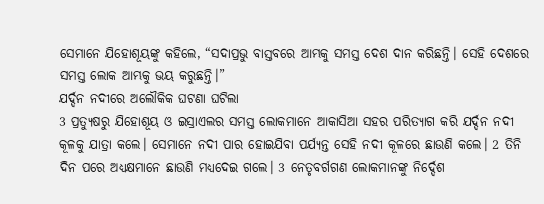ସେମାନେ ଯିହୋଶୂୟଙ୍କୁ କହିଲେ, “ସଦାପ୍ରଭୁ ବାସ୍ତବରେ ଆମ୍ଭକୁ ସମସ୍ତ ଦେଶ ଦାନ କରିଛନ୍ତି। ସେହି ଦେଶରେ ସମସ୍ତ ଲୋକ ଆମ୍ଭକୁ ଭୟ କରୁଛନ୍ତି।”
ଯର୍ଦ୍ଦନ ନଦୀରେ ଅଲୌକିକ ଘଟଣା ଘଟିଲା
3 ପ୍ରତ୍ୟୁଷରୁ ଯିହୋଶୂୟ ଓ ଇସ୍ରାଏଲର ସମସ୍ତ ଲୋକମାନେ ଆକାସିଆ ସହର ପରିତ୍ୟାଗ କରି ଯର୍ଦ୍ଦନ ନଦୀ କୂଳକୁ ଯାତ୍ରା କଲେ। ସେମାନେ ନଦୀ ପାର ହୋଇଯିବା ପର୍ଯ୍ୟନ୍ତ ସେହି ନଦୀ କୂଳରେ ଛାଉଣି କଲେ। 2 ତିନି ଦିନ ପରେ ଅଧ୍ୟକ୍ଷମାନେ ଛାଉଣି ମଧ୍ୟଦେଇ ଗଲେ। 3 ନେତୃବର୍ଗଗଣ ଲୋକମାନଙ୍କୁ ନିର୍ଦ୍ଦେଶ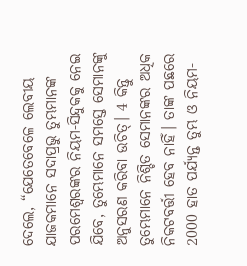ଦେଲେ, “ଯେତେବେଳେ ଲେବୀୟ ଯାଜକମାନେ ସଦାପ୍ରଭୁ ତୁମ୍ଭମାନଙ୍କ ପରମେଶ୍ୱରଙ୍କର ନିୟମ-ସିନ୍ଦୁକକୁ ନେଇ ଯିବେ, ତୁମ୍ଭେମାନେ ସମସ୍ତେ ସେମାନଙ୍କୁ ଅନୁସରଣ କରିବା ଉଚିତ୍। 4 କିନ୍ତୁ ତୁମ୍ଭେମାନେ ନିଶ୍ଚିତ ସେମାନଙ୍କର ଅଧିକ ନିକଟବର୍ତ୍ତୀ ହେବ ନାହିଁ। ତାଙ୍କ ପଛରେ 2000 ହାତ ପର୍ଯ୍ୟନ୍ତ ତୁମ୍ଭ ଓ ନିୟମ-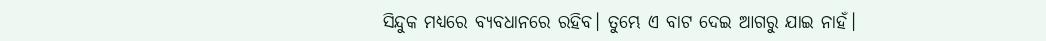ସିନ୍ଦୁକ ମଧ୍ୟରେ ବ୍ୟବଧାନରେ ରହିବ। ତୁମ୍ଭେ ଏ ବାଟ ଦେଇ ଆଗରୁ ଯାଇ ନାହଁ।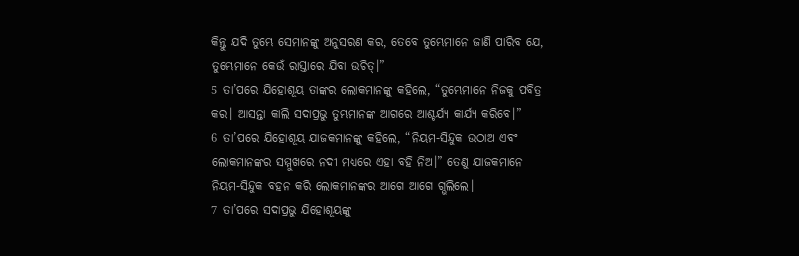କିନ୍ତୁ ଯଦି ତୁମ୍ଭେ ସେମାନଙ୍କୁ ଅନୁସରଣ କର, ତେବେ ତୁମ୍ଭେମାନେ ଜାଣି ପାରିବ ଯେ, ତୁମ୍ଭେମାନେ କେଉଁ ରାସ୍ତାରେ ଯିବା ଉଚିତ୍।”
5 ତା’ପରେ ଯିହୋଶୂୟ ତାଙ୍କର ଲୋକମାନଙ୍କୁ କହିଲେ, “ତୁମ୍ଭେମାନେ ନିଜକୁ ପବିତ୍ର କର। ଆସନ୍ତା କାଲି ସଦାପ୍ରଭୁ ତୁମ୍ଭମାନଙ୍କ ଆଗରେ ଆଶ୍ଚର୍ଯ୍ୟ କାର୍ଯ୍ୟ କରିବେ।”
6 ତା’ପରେ ଯିହୋଶୂୟ ଯାଜକମାନଙ୍କୁ କହିଲେ, “ନିୟମ-ସିନ୍ଦୁକ ଉଠାଅ ଏବଂ ଲୋକମାନଙ୍କର ସମ୍ମୁଖରେ ନଦୀ ମଧ୍ୟରେ ଏହା ବହି ନିଅ।” ତେଣୁ ଯାଜକମାନେ ନିୟମ-ସିନ୍ଦୁକ ବହନ କରି ଲୋକମାନଙ୍କର ଆଗେ ଆଗେ ଗ୍ଭଲିଲେ।
7 ତା’ପରେ ସଦାପ୍ରଭୁ ଯିହୋଶୂୟଙ୍କୁ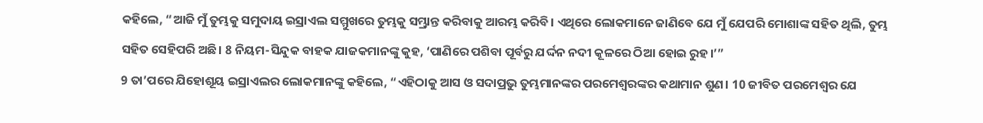କହିଲେ, “ଆଜି ମୁଁ ତୁମ୍ଭକୁ ସମୁଦାୟ ଇସ୍ରାଏଲ ସମ୍ମୁଖରେ ତୁମ୍ଭକୁ ସମ୍ଭ୍ରାନ୍ତ କରିବାକୁ ଆରମ୍ଭ କରିବି। ଏଥିରେ ଲୋକମାନେ ଜାଣିବେ ଯେ ମୁଁ ଯେପରି ମୋଶାଙ୍କ ସହିତ ଥିଲି, ତୁମ୍ଭ ସହିତ ସେହିପରି ଅଛି। 8 ନିୟମ-ସିନ୍ଦୁକ ବାହକ ଯାଜକମାନଙ୍କୁ କୁହ, ‘ପାଣିରେ ପଶିବା ପୂର୍ବରୁ ଯର୍ଦ୍ଦନ ନଦୀ କୂଳରେ ଠିଆ ହୋଇ ରୁହ।’”
9 ତା’ପରେ ଯିହୋଶୂୟ ଇସ୍ରାଏଲର ଲୋକମାନଙ୍କୁ କହିଲେ, “ଏହିଠାକୁ ଆସ ଓ ସଦାପ୍ରଭୁ ତୁମ୍ଭମାନଙ୍କର ପରମେଶ୍ୱରଙ୍କର କଥାମାନ ଶୁଣ। 10 ଜୀବିତ ପରମେଶ୍ୱର ଯେ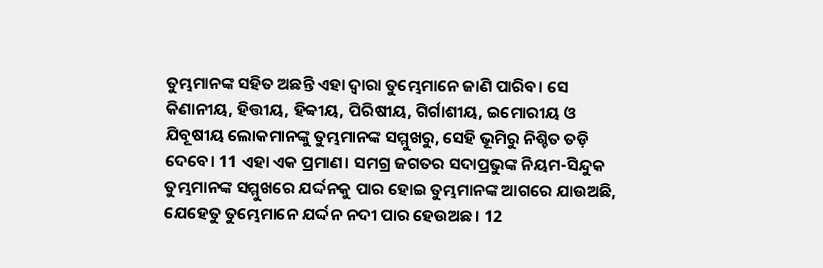ତୁମ୍ଭମାନଙ୍କ ସହିତ ଅଛନ୍ତି ଏହା ଦ୍ୱାରା ତୁମ୍ଭେମାନେ ଜାଣି ପାରିବ। ସେ କିଣାନୀୟ, ହିତ୍ତୀୟ, ହିବ୍ବୀୟ, ପିରିଷୀୟ, ଗିର୍ଗାଶୀୟ, ଇମୋରୀୟ ଓ ଯିବୂଷୀୟ ଲୋକମାନଙ୍କୁ ତୁମ୍ଭମାନଙ୍କ ସମ୍ମୁଖରୁ, ସେହି ଭୂମିରୁ ନିଶ୍ଚିତ ତଡ଼ି ଦେବେ। 11 ଏହା ଏକ ପ୍ରମାଣ। ସମଗ୍ର ଜଗତର ସଦାପ୍ରଭୁଙ୍କ ନିୟମ-ସିନ୍ଦୁକ ତୁମ୍ଭମାନଙ୍କ ସମ୍ମୁଖରେ ଯର୍ଦ୍ଦନକୁ ପାର ହୋଇ ତୁମ୍ଭମାନଙ୍କ ଆଗରେ ଯାଉଅଛି, ଯେହେତୁ ତୁମ୍ଭେମାନେ ଯର୍ଦ୍ଦନ ନଦୀ ପାର ହେଉଅଛ। 12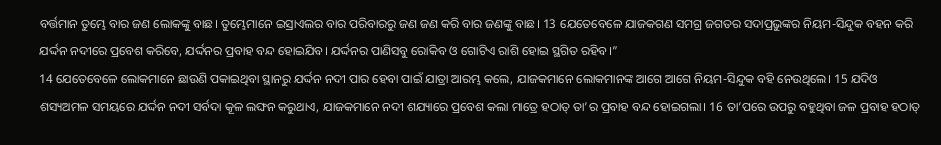ବର୍ତ୍ତମାନ ତୁମ୍ଭେ ବାର ଜଣ ଲୋକଙ୍କୁ ବାଛ। ତୁମ୍ଭେମାନେ ଇସ୍ରାଏଲର ବାର ପରିବାରରୁ ଜଣ ଜଣ କରି ବାର ଜଣଙ୍କୁ ବାଛ। 13 ଯେତେବେଳେ ଯାଜକଗଣ ସମଗ୍ର ଜଗତର ସଦାପ୍ରଭୁଙ୍କର ନିୟମ-ସିନ୍ଦୁକ ବହନ କରି ଯର୍ଦ୍ଦନ ନଦୀରେ ପ୍ରବେଶ କରିବେ, ଯର୍ଦ୍ଦନର ପ୍ରବାହ ବନ୍ଦ ହୋଇଯିବ। ଯର୍ଦ୍ଦନର ପାଣିସବୁ ରୋକିବ ଓ ଗୋଟିଏ ରାଶି ହୋଇ ସ୍ଥଗିତ ରହିବ।”
14 ଯେତେବେଳେ ଲୋକମାନେ ଛାଉଣି ପକାଇଥିବା ସ୍ଥାନରୁ ଯର୍ଦ୍ଦନ ନଦୀ ପାର ହେବା ପାଇଁ ଯାତ୍ରା ଆରମ୍ଭ କଲେ, ଯାଜକମାନେ ଲୋକମାନଙ୍କ ଆଗେ ଆଗେ ନିୟମ-ସିନ୍ଦୁକ ବହି ନେଉଥିଲେ। 15 ଯଦିଓ ଶସ୍ୟଅମଳ ସମୟରେ ଯର୍ଦ୍ଦନ ନଦୀ ସର୍ବଦା କୂଳ ଲଙ୍ଘନ କରୁଥାଏ, ଯାଜକମାନେ ନଦୀ ଶଯ୍ୟାରେ ପ୍ରବେଶ କଲା ମାତ୍ରେ ହଠାତ୍ ତା’ର ପ୍ରବାହ ବନ୍ଦ ହୋଇଗଲା। 16 ତା’ପରେ ଉପରୁ ବହୁଥିବା ଜଳ ପ୍ରବାହ ହଠାତ୍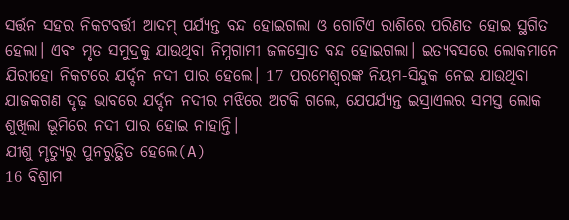ସର୍ତ୍ତନ ସହର ନିକଟବର୍ତ୍ତୀ ଆଦମ୍ ପର୍ଯ୍ୟନ୍ତ ବନ୍ଦ ହୋଇଗଲା ଓ ଗୋଟିଏ ରାଶିରେ ପରିଣତ ହୋଇ ସ୍ଥଗିତ ହେଲା। ଏବଂ ମୃତ ସମୁଦ୍ରକୁ ଯାଉଥିବା ନିମ୍ନଗାମୀ ଜଳସ୍ରୋତ ବନ୍ଦ ହୋଇଗଲା। ଇତ୍ୟବସରେ ଲୋକମାନେ ଯିରୀହୋ ନିକଟରେ ଯର୍ଦ୍ଦନ ନଦୀ ପାର ହେଲେ। 17 ପରମେଶ୍ୱରଙ୍କ ନିୟମ-ସିନ୍ଦୁକ ନେଇ ଯାଉଥିବା ଯାଜକଗଣ ଦୃଢ଼ ଭାବରେ ଯର୍ଦ୍ଦନ ନଦୀର ମଝିରେ ଅଟକି ଗଲେ, ଯେପର୍ଯ୍ୟନ୍ତ ଇସ୍ରାଏଲର ସମସ୍ତ ଲୋକ ଶୁଖିଲା ଭୂମିରେ ନଦୀ ପାର ହୋଇ ନାହାନ୍ତି।
ଯୀଶୁ ମୃତ୍ୟୁରୁ ପୁନରୁତ୍ଥିତ ହେଲେ(A)
16 ବିଶ୍ରାମ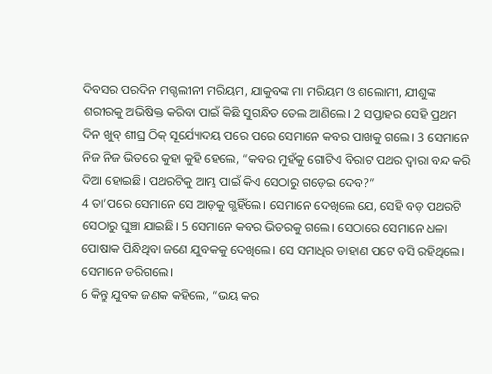ଦିବସର ପରଦିନ ମଗ୍ଦଲୀନୀ ମରିୟମ, ଯାକୁବଙ୍କ ମା ମରିୟମ ଓ ଶଲୋମୀ, ଯୀଶୁଙ୍କ ଶରୀରକୁ ଅଭିଷିକ୍ତ କରିବା ପାଇଁ କିଛି ସୁଗନ୍ଧିତ ତେଲ ଆଣିଲେ। 2 ସପ୍ତାହର ସେହି ପ୍ରଥମ ଦିନ ଖୁବ୍ ଶୀଘ୍ର ଠିକ୍ ସୂର୍ଯ୍ୟୋଦୟ ପରେ ପରେ ସେମାନେ କବର ପାଖକୁ ଗଲେ। 3 ସେମାନେ ନିଜ ନିଜ ଭିତରେ କୁହା କୁହି ହେଲେ, “କବର ମୁହଁକୁ ଗୋଟିଏ ବିରାଟ ପଥର ଦ୍ୱାରା ବନ୍ଦ କରି ଦିଆ ହୋଇଛି। ପଥରଟିକୁ ଆମ୍ଭ ପାଇଁ କିଏ ସେଠାରୁ ଗଡ଼େଇ ଦେବ?”
4 ତା’ପରେ ସେମାନେ ସେ ଆଡ଼କୁ ଗ୍ଭହିଁଲେ। ସେମାନେ ଦେଖିଲେ ଯେ, ସେହି ବଡ଼ ପଥରଟି ସେଠାରୁ ଘୁଞ୍ଚା ଯାଇଛି। 5 ସେମାନେ କବର ଭିତରକୁ ଗଲେ। ସେଠାରେ ସେମାନେ ଧଳା ପୋଷାକ ପିନ୍ଧିଥିବା ଜଣେ ଯୁବକକୁ ଦେଖିଲେ। ସେ ସମାଧିର ଡାହାଣ ପଟେ ବସି ରହିଥିଲେ। ସେମାନେ ଡରିଗଲେ।
6 କିନ୍ତୁ ଯୁବକ ଜଣକ କହିଲେ, “ଭୟ କର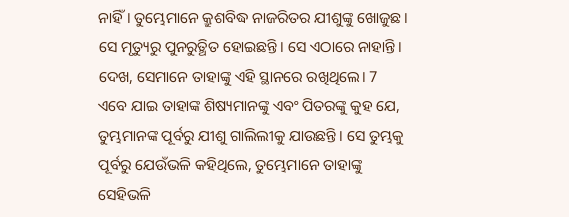ନାହିଁ। ତୁମ୍ଭେମାନେ କ୍ରୁଶବିଦ୍ଧ ନାଜରିତର ଯୀଶୁଙ୍କୁ ଖୋଜୁଛ। ସେ ମୃତ୍ୟୁରୁ ପୁନରୁତ୍ଥିତ ହୋଇଛନ୍ତି। ସେ ଏଠାରେ ନାହାନ୍ତି। ଦେଖ, ସେମାନେ ତାହାଙ୍କୁ ଏହି ସ୍ଥାନରେ ରଖିଥିଲେ। 7 ଏବେ ଯାଇ ତାହାଙ୍କ ଶିଷ୍ୟମାନଙ୍କୁ ଏବଂ ପିତରଙ୍କୁ କୁହ ଯେ, ତୁମ୍ଭମାନଙ୍କ ପୂର୍ବରୁ ଯୀଶୁ ଗାଲିଲୀକୁ ଯାଉଛନ୍ତି। ସେ ତୁମ୍ଭକୁ ପୂର୍ବରୁ ଯେଉଁଭଳି କହିଥିଲେ, ତୁମ୍ଭେମାନେ ତାହାଙ୍କୁ ସେହିଭଳି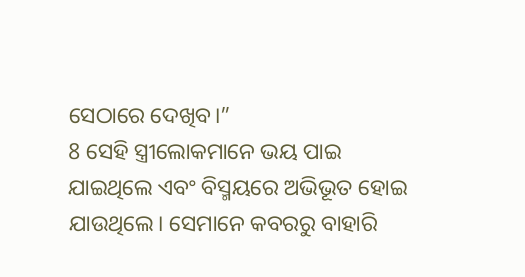ସେଠାରେ ଦେଖିବ।”
8 ସେହି ସ୍ତ୍ରୀଲୋକମାନେ ଭୟ ପାଇ ଯାଇଥିଲେ ଏବଂ ବିସ୍ମୟରେ ଅଭିଭୂତ ହୋଇ ଯାଉଥିଲେ। ସେମାନେ କବରରୁ ବାହାରି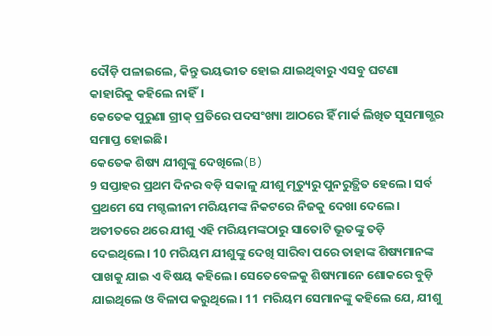ଦୌଡ଼ି ପଳାଇଲେ, କିନ୍ତୁ ଭୟଭୀତ ହୋଇ ଯାଇଥିବାରୁ ଏସବୁ ଘଟଣା କାହାରିକୁ କହିଲେ ନାହିଁ।
କେତେକ ପୁରୁଣା ଗ୍ରୀକ୍ ପ୍ରତିରେ ପଦସଂଖ୍ୟା ଆଠରେ ହିଁ ମାର୍କ ଲିଖିତ ସୁସମାଗ୍ଭର ସମାପ୍ତ ହୋଇଛି।
କେତେକ ଶିଷ୍ୟ ଯୀଶୁଙ୍କୁ ଦେଖିଲେ(B)
9 ସପ୍ତାହର ପ୍ରଥମ ଦିନର ବଡ଼ି ସକାଳୁ ଯୀଶୁ ମୃତ୍ୟୁରୁ ପୁନରୁତ୍ଥିତ ହେଲେ। ସର୍ବ ପ୍ରଥମେ ସେ ମଗ୍ଦଲୀନୀ ମରିୟମଙ୍କ ନିକଟରେ ନିଜକୁ ଦେଖା ଦେଲେ। ଅତୀତରେ ଥରେ ଯୀଶୁ ଏହି ମରିୟମଙ୍କଠାରୁ ସାତୋଟି ଭୂତଙ୍କୁ ତଡ଼ି ଦେଇଥିଲେ। 10 ମରିୟମ ଯୀଶୁଙ୍କୁ ଦେଖି ସାରିବା ପରେ ତାହାଙ୍କ ଶିଷ୍ୟମାନଙ୍କ ପାଖକୁ ଯାଇ ଏ ବିଷୟ କହିଲେ। ସେତେବେଳକୁ ଶିଷ୍ୟମାନେ ଶୋକରେ ବୁଡ଼ି ଯାଇଥିଲେ ଓ ବିଳାପ କରୁଥିଲେ। 11 ମରିୟମ ସେମାନଙ୍କୁ କହିଲେ ଯେ, ଯୀଶୁ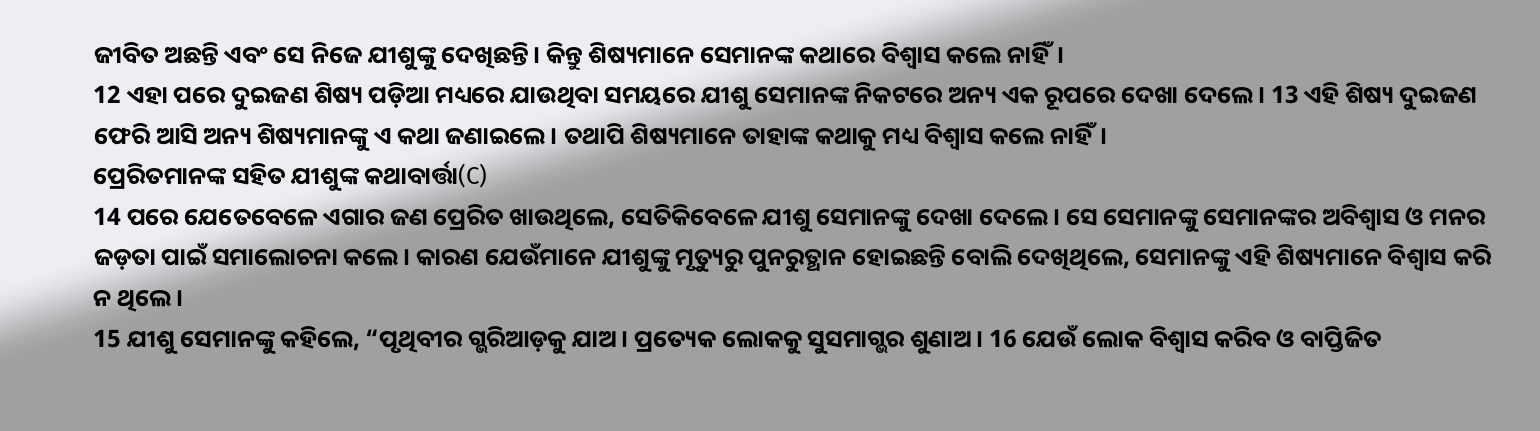ଜୀବିତ ଅଛନ୍ତି ଏବଂ ସେ ନିଜେ ଯୀଶୁଙ୍କୁ ଦେଖିଛନ୍ତି। କିନ୍ତୁ ଶିଷ୍ୟମାନେ ସେମାନଙ୍କ କଥାରେ ବିଶ୍ୱାସ କଲେ ନାହିଁ।
12 ଏହା ପରେ ଦୁଇଜଣ ଶିଷ୍ୟ ପଡ଼ିଆ ମଧ୍ୟରେ ଯାଉଥିବା ସମୟରେ ଯୀଶୁ ସେମାନଙ୍କ ନିକଟରେ ଅନ୍ୟ ଏକ ରୂପରେ ଦେଖା ଦେଲେ। 13 ଏହି ଶିଷ୍ୟ ଦୁଇଜଣ ଫେରି ଆସି ଅନ୍ୟ ଶିଷ୍ୟମାନଙ୍କୁ ଏ କଥା ଜଣାଇଲେ। ତଥାପି ଶିଷ୍ୟମାନେ ତାହାଙ୍କ କଥାକୁ ମଧ୍ୟ ବିଶ୍ୱାସ କଲେ ନାହିଁ।
ପ୍ରେରିତମାନଙ୍କ ସହିତ ଯୀଶୁଙ୍କ କଥାବାର୍ତ୍ତା(C)
14 ପରେ ଯେତେବେଳେ ଏଗାର ଜଣ ପ୍ରେରିତ ଖାଉଥିଲେ, ସେତିକିବେଳେ ଯୀଶୁ ସେମାନଙ୍କୁ ଦେଖା ଦେଲେ। ସେ ସେମାନଙ୍କୁ ସେମାନଙ୍କର ଅବିଶ୍ୱାସ ଓ ମନର ଜଡ଼ତା ପାଇଁ ସମାଲୋଚନା କଲେ। କାରଣ ଯେଉଁମାନେ ଯୀଶୁଙ୍କୁ ମୃତ୍ୟୁରୁ ପୁନରୁତ୍ଥାନ ହୋଇଛନ୍ତି ବୋଲି ଦେଖିଥିଲେ, ସେମାନଙ୍କୁ ଏହି ଶିଷ୍ୟମାନେ ବିଶ୍ୱାସ କରି ନ ଥିଲେ।
15 ଯୀଶୁ ସେମାନଙ୍କୁ କହିଲେ, “ପୃଥିବୀର ଗ୍ଭରିଆଡ଼କୁ ଯାଅ। ପ୍ରତ୍ୟେକ ଲୋକକୁ ସୁସମାଗ୍ଭର ଶୁଣାଅ। 16 ଯେଉଁ ଲୋକ ବିଶ୍ୱାସ କରିବ ଓ ବାପ୍ତିଜିତ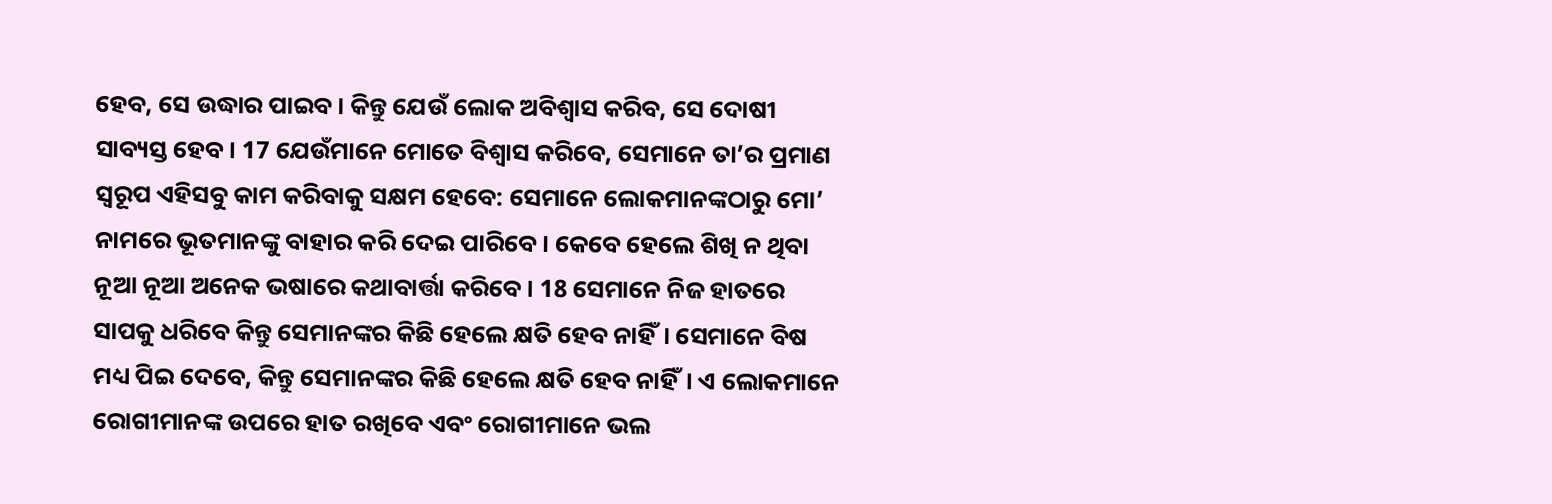ହେବ, ସେ ଉଦ୍ଧାର ପାଇବ। କିନ୍ତୁ ଯେଉଁ ଲୋକ ଅବିଶ୍ୱାସ କରିବ, ସେ ଦୋଷୀ ସାବ୍ୟସ୍ତ ହେବ। 17 ଯେଉଁମାନେ ମୋତେ ବିଶ୍ୱାସ କରିବେ, ସେମାନେ ତା’ର ପ୍ରମାଣ ସ୍ୱରୂପ ଏହିସବୁ କାମ କରିବାକୁ ସକ୍ଷମ ହେବେ: ସେମାନେ ଲୋକମାନଙ୍କଠାରୁ ମୋ’ ନାମରେ ଭୂତମାନଙ୍କୁ ବାହାର କରି ଦେଇ ପାରିବେ। କେବେ ହେଲେ ଶିଖି ନ ଥିବା ନୂଆ ନୂଆ ଅନେକ ଭଷାରେ କଥାବାର୍ତ୍ତା କରିବେ। 18 ସେମାନେ ନିଜ ହାତରେ ସାପକୁ ଧରିବେ କିନ୍ତୁ ସେମାନଙ୍କର କିଛି ହେଲେ କ୍ଷତି ହେବ ନାହିଁ। ସେମାନେ ବିଷ ମଧ୍ୟ ପିଇ ଦେବେ, କିନ୍ତୁ ସେମାନଙ୍କର କିଛି ହେଲେ କ୍ଷତି ହେବ ନାହିଁ। ଏ ଲୋକମାନେ ରୋଗୀମାନଙ୍କ ଉପରେ ହାତ ରଖିବେ ଏବଂ ରୋଗୀମାନେ ଭଲ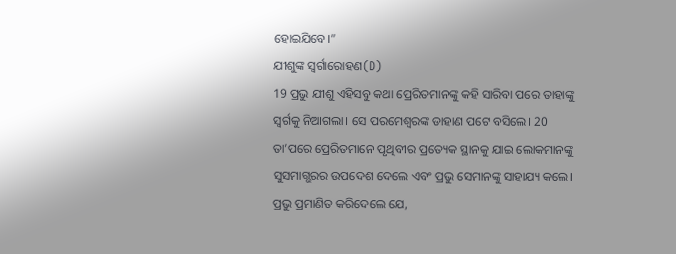ହୋଇଯିବେ।”
ଯୀଶୁଙ୍କ ସ୍ୱର୍ଗାରୋହଣ(D)
19 ପ୍ରଭୁ ଯୀଶୁ ଏହିସବୁ କଥା ପ୍ରେରିତମାନଙ୍କୁ କହି ସାରିବା ପରେ ତାହାଙ୍କୁ ସ୍ୱର୍ଗକୁ ନିଆଗଲା। ସେ ପରମେଶ୍ୱରଙ୍କ ଡାହାଣ ପଟେ ବସିଲେ। 20 ତା’ପରେ ପ୍ରେରିତମାନେ ପୃଥିବୀର ପ୍ରତ୍ୟେକ ସ୍ଥାନକୁ ଯାଇ ଲୋକମାନଙ୍କୁ ସୁସମାଗ୍ଭରର ଉପଦେଶ ଦେଲେ ଏବଂ ପ୍ରଭୁ ସେମାନଙ୍କୁ ସାହାଯ୍ୟ କଲେ। ପ୍ରଭୁ ପ୍ରମାଣିତ କରିଦେଲେ ଯେ,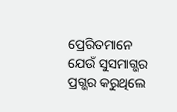ପ୍ରେରିତମାନେ ଯେଉଁ ସୁସମାଗ୍ଭର ପ୍ରଗ୍ଭର କରୁଥିଲେ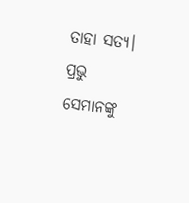ତାହା ସତ୍ୟ। ପ୍ରଭୁ ସେମାନଙ୍କୁ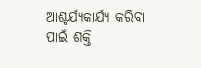ଆଶ୍ଚର୍ଯ୍ୟକାର୍ଯ୍ୟ କରିବା ପାଇଁ ଶକ୍ତି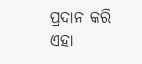ପ୍ରଦାନ କରି ଏହା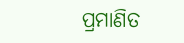ପ୍ରମାଣିତ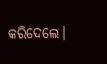କରିଦେଲେ।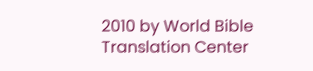2010 by World Bible Translation Center